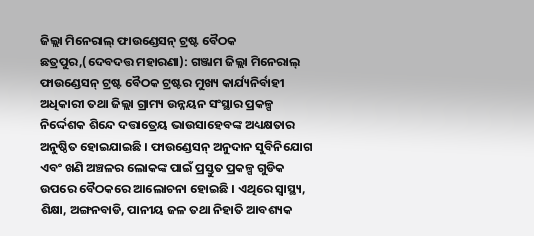ଜିଲ୍ଲା ମିନେରାଲ୍ ଫାଉଣ୍ଡେସନ୍ ଟ୍ରଷ୍ଟ ବୈଠକ
ଛତ୍ରପୁର,(ଦେବଦତ୍ତ ମହାରଣା): ଗଞ୍ଜାମ ଜିଲ୍ଲା ମିନେରାଲ୍ ଫାଉଣ୍ଡେସନ୍ ଟ୍ରଷ୍ଟ ବୈଠକ ଟ୍ରଷ୍ଟର ମୁଖ୍ୟ କାର୍ଯ୍ୟନିର୍ବାହୀ ଅଧିକାରୀ ତଥା ଜିଲ୍ଲା ଗ୍ରାମ୍ୟ ଉନ୍ନୟନ ସଂସ୍ଥାର ପ୍ରକଳ୍ପ ନିର୍ଦ୍ଦେଶକ ଶିନ୍ଦେ ଦତ୍ତାତ୍ରେୟ ଭାଉସାହେବଙ୍କ ଅଧ୍ୟକ୍ଷତାର ଅନୁଷ୍ଠିତ ହୋଇଯାଇଛି । ଫାଉଣ୍ଡେସନ୍ ଅନୁଦାନ ସୁବିନିଯୋଗ ଏବଂ ଖଣି ଅଞ୍ଚଳର ଲୋକଙ୍କ ପାଇଁ ପ୍ରସ୍ତୁତ ପ୍ରକଳ୍ପ ଗୁଡିକ ଉପରେ ବୈଠକରେ ଆଲୋଚନା ହୋଇଛି । ଏଥିରେ ସ୍ୱାସ୍ଥ୍ୟ, ଶିକ୍ଷା, ଅଙ୍ଗନବାଡି, ପାନୀୟ ଜଳ ତଥା ନିହାତି ଆବଶ୍ୟକ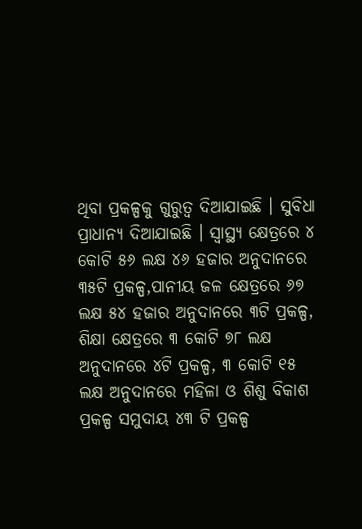ଥିବା ପ୍ରକଳ୍ପକୁ ଗୁରୁତ୍ୱ ଦିଆଯାଇଛି । ସୁବିଧା ପ୍ରାଧାନ୍ୟ ଦିଆଯାଇଛି । ସ୍ୱାସ୍ଥ୍ୟ କ୍ଷେତ୍ରରେ ୪ କୋଟି ୫୬ ଲକ୍ଷ ୪୬ ହଜାର ଅନୁଦାନରେ ୩୫ଟି ପ୍ରକଳ୍ପ,ପାନୀୟ ଜଳ କ୍ଷେତ୍ରରେ ୬୭ ଲକ୍ଷ ୫୪ ହଜାର ଅନୁଦାନରେ ୩ଟି ପ୍ରକଳ୍ପ, ଶିକ୍ଷା କ୍ଷେତ୍ରରେ ୩ କୋଟି ୭୮ ଲକ୍ଷ ଅନୁଦାନରେ ୪ଟି ପ୍ରକଳ୍ପ, ୩ କୋଟି ୧୫ ଲକ୍ଷ ଅନୁଦାନରେ ମହିଳା ଓ ଶିଶୁ ବିକାଶ ପ୍ରକଳ୍ପ ସମୁଦାୟ ୪୩ ଟି ପ୍ରକଳ୍ପ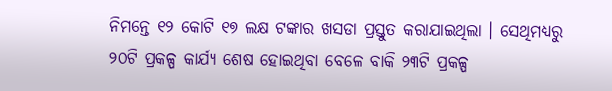ନିମନ୍ତେ ୧୨ କୋଟି ୧୭ ଲକ୍ଷ ଟଙ୍କାର ଖସଡା ପ୍ରସ୍ତୁତ କରାଯାଇଥିଲା । ସେଥିମଧ୍ୟରୁ ୨୦ଟି ପ୍ରକଳ୍ପ କାର୍ଯ୍ୟ ଶେଷ ହୋଇଥିବା ବେଳେ ବାକି ୨୩ଟି ପ୍ରକଳ୍ପ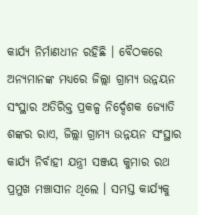କାର୍ଯ୍ୟ ନିର୍ମାଣଧୀନ ରହିଛି । ବୈଠକରେ ଅନ୍ୟମାନଙ୍କ ମଧ୍ୟରେ ଜିଲ୍ଲା ଗ୍ରାମ୍ୟ ଉନ୍ନୟନ ସଂସ୍ଥାର ଅତିରିକ୍ତ ପ୍ରକଳ୍ପ ନିର୍ଦ୍ଦେଶକ ଜ୍ୟୋତି ଶଙ୍କର ରାଏ, ଜିଲ୍ଲା ଗ୍ରାମ୍ୟ ଉନ୍ନୟନ ସଂସ୍ଥାର କାର୍ଯ୍ୟ ନିର୍ବାହୀ ଯନ୍ତ୍ରୀ ସଞ୍ଜୟ କୁମାର ରଥ ପ୍ରମୁଖ ମଞ୍ଚାସୀନ ଥିଲେ । ସମସ୍ତ କାର୍ଯ୍ୟକୁ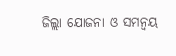ଜିଲ୍ଲା ଯୋଜନା ଓ ସମନ୍ୱୟ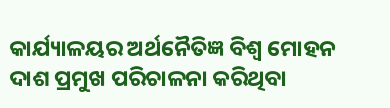କାର୍ଯ୍ୟାଳୟର ଅର୍ଥନୈତିଜ୍ଞ ବିଶ୍ୱ ମୋହନ ଦାଶ ପ୍ରମୁଖ ପରିଚାଳନା କରିଥିବା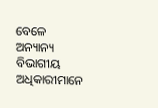ବେଳେ ଅନ୍ୟାନ୍ୟ ବିଭାଗୀୟ ଅଧିକାରୀମାନେ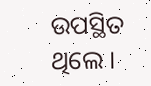ଉପସ୍ଥିତ ଥିଲେ ।